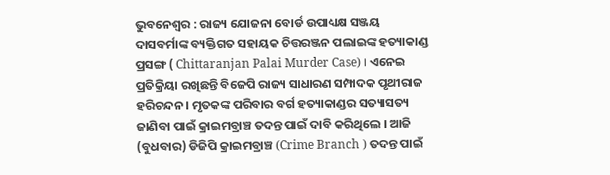ଭୁବନେଶ୍ବର : ରାଜ୍ୟ ଯୋଜନା ବୋର୍ଡ ଉପାଧ୍ୟକ୍ଷ ସଞ୍ଜୟ ଦାସବର୍ମାଙ୍କ ବ୍ୟକ୍ତିଗତ ସହାୟକ ଚିତ୍ତରଞ୍ଜନ ପଲାଇଙ୍କ ହତ୍ୟାକାଣ୍ଡ ପ୍ରସଙ୍ଗ ( Chittaranjan Palai Murder Case) । ଏନେଇ ପ୍ରତିକ୍ରିୟା ରଖିଛନ୍ତି ବିଜେପି ରାଜ୍ୟ ସାଧାରଣ ସମ୍ପାଦକ ପୃଥୀରାଜ ହରିଚନ୍ଦନ । ମୃତକଙ୍କ ପରିବାର ବର୍ଗ ହତ୍ୟାକାଣ୍ଡର ସତ୍ୟାସତ୍ୟ ଜାଣିବା ପାଇଁ କ୍ରାଇମବ୍ରାଞ୍ଚ ତଦନ୍ତ ପାଇଁ ଦାବି କରିଥିଲେ । ଆଜି (ବୁଧବାର) ଡିଜିପି କ୍ରାଇମବ୍ରାଞ୍ଚ (Crime Branch ) ତଦନ୍ତ ପାଇଁ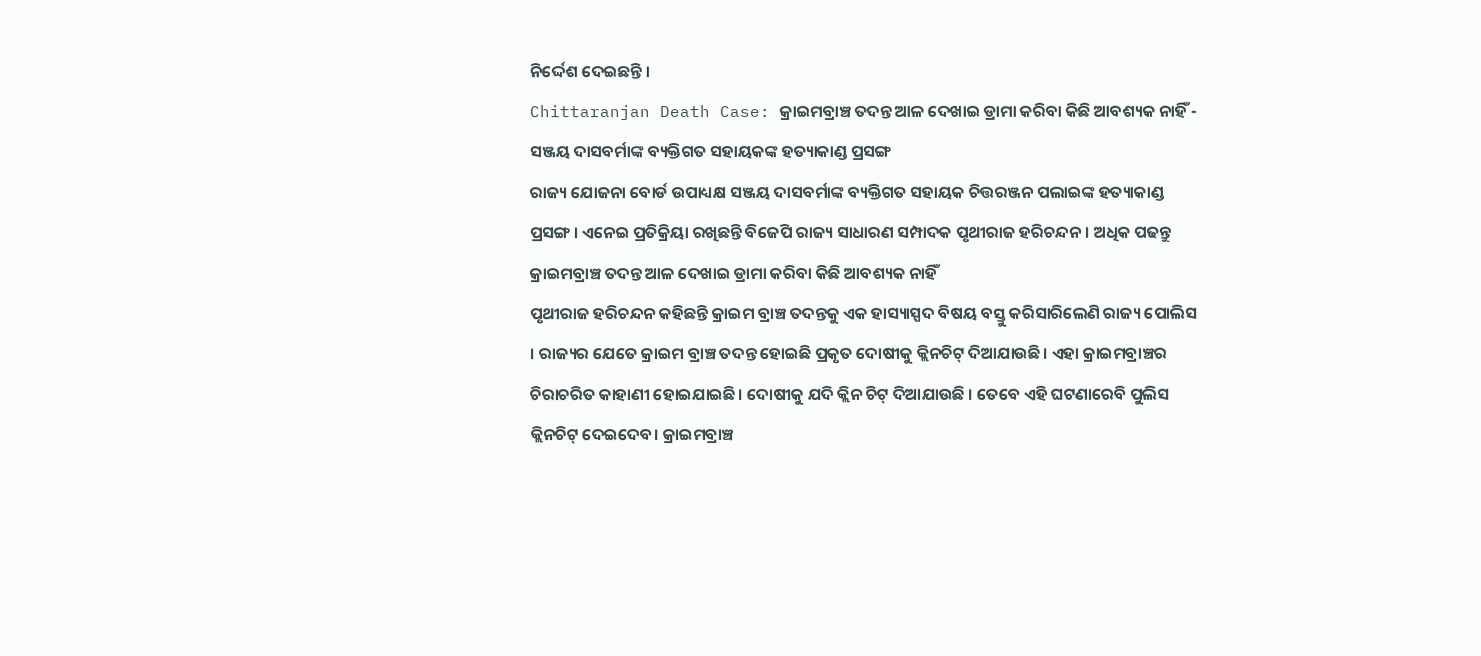ନିର୍ଦ୍ଦେଶ ଦେଇଛନ୍ତି ।
Chittaranjan Death Case: କ୍ରାଇମବ୍ରାଞ୍ଚ ତଦନ୍ତ ଆଳ ଦେଖାଇ ଡ୍ରାମା କରିବା କିଛି ଆବଶ୍ୟକ ନାହିଁ - ସଞ୍ଜୟ ଦାସବର୍ମାଙ୍କ ବ୍ୟକ୍ତିଗତ ସହାୟକଙ୍କ ହତ୍ୟାକାଣ୍ଡ ପ୍ରସଙ୍ଗ
ରାଜ୍ୟ ଯୋଜନା ବୋର୍ଡ ଉପାଧ୍ୟକ୍ଷ ସଞ୍ଜୟ ଦାସବର୍ମାଙ୍କ ବ୍ୟକ୍ତିଗତ ସହାୟକ ଚିତ୍ତରଞ୍ଜନ ପଲାଇଙ୍କ ହତ୍ୟାକାଣ୍ଡ ପ୍ରସଙ୍ଗ । ଏନେଇ ପ୍ରତିକ୍ରିୟା ରଖିଛନ୍ତି ବିଜେପି ରାଜ୍ୟ ସାଧାରଣ ସମ୍ପାଦକ ପୃଥୀରାଜ ହରିଚନ୍ଦନ । ଅଧିକ ପଢନ୍ତୁ
କ୍ରାଇମବ୍ରାଞ୍ଚ ତଦନ୍ତ ଆଳ ଦେଖାଇ ଡ୍ରାମା କରିବା କିଛି ଆବଶ୍ୟକ ନାହିଁ
ପୃଥୀରାଜ ହରିଚନ୍ଦନ କହିଛନ୍ତି କ୍ରାଇମ ବ୍ରାଞ୍ଚ ତଦନ୍ତକୁ ଏକ ହାସ୍ୟାସ୍ପଦ ବିଷୟ ବସ୍ତୁ କରିସାରିଲେଣି ରାଜ୍ୟ ପୋଲିସ । ରାଜ୍ୟର ଯେତେ କ୍ରାଇମ ବ୍ରାଞ୍ଚ ତଦନ୍ତ ହୋଇଛି ପ୍ରକୃତ ଦୋଷୀକୁ କ୍ଲିନଚିଟ୍ ଦିଆଯାଉଛି। ଏହା କ୍ରାଇମବ୍ରାଞ୍ଚର ଚିରାଚରିତ କାହାଣୀ ହୋଇଯାଇଛି। ଦୋଷୀକୁ ଯଦି କ୍ଲିନ ଚିଟ୍ ଦିଆଯାଉଛି । ତେବେ ଏହି ଘଟଣାରେବି ପୁଲିସ କ୍ଲିନଚିଟ୍ ଦେଇଦେବ। କ୍ରାଇମବ୍ରାଞ୍ଚ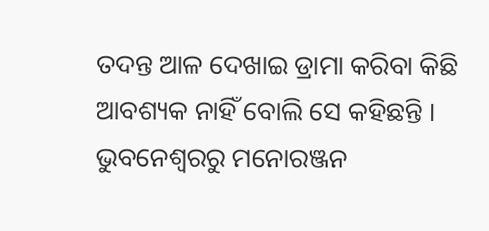ତଦନ୍ତ ଆଳ ଦେଖାଇ ଡ୍ରାମା କରିବା କିଛି ଆବଶ୍ୟକ ନାହିଁ ବୋଲି ସେ କହିଛନ୍ତି ।
ଭୁବନେଶ୍ବରରୁ ମନୋରଞ୍ଜନ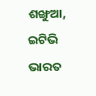ଶଙ୍ଖୁଆ, ଇଟିଭି ଭାରତ